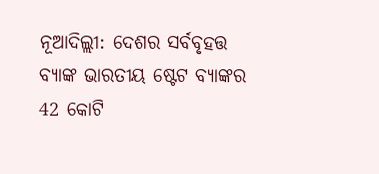ନୂଆଦିଲ୍ଲୀ: ଦେଶର ସର୍ବବୃହତ୍ତ ବ୍ୟାଙ୍କ ଭାରତୀୟ ଷ୍ଟେଟ ବ୍ୟାଙ୍କର 42 କୋଟି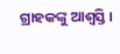ଗ୍ରାହକଙ୍କୁ ଆଶ୍ବସ୍ତି ।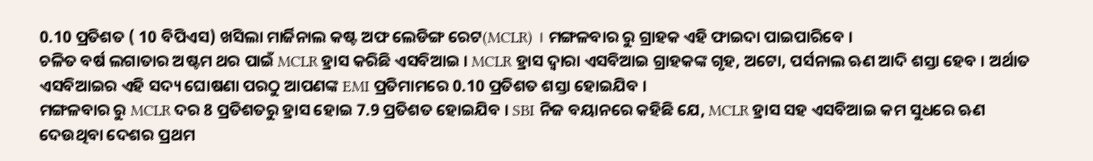0.10 ପ୍ରତିଶତ ( 10 ବିପିଏସ) ଖସିଲା ମାର୍ଜିନାଲ କଷ୍ଟ ଅଫ ଲେଡିଙ୍ଗ ରେଟ(MCLR) । ମଙ୍ଗଳବାର ରୁ ଗ୍ରାହକ ଏହି ଫାଇଦା ପାଇପାରିବେ ।
ଚଳିତ ବର୍ଷ ଲଗାତାର ଅଷ୍ଟମ ଥର ପାଇଁ MCLR ହ୍ରାସ କରିଛି ଏସବିଆଇ । MCLR ହ୍ରାସ ଦ୍ବାରା ଏସବିଆଇ ଗ୍ରାହକଙ୍କ ଗୃହ, ଅଟୋ, ପର୍ସନାଲ ଋଣ ଆଦି ଶସ୍ତା ହେବ । ଅର୍ଥାତ ଏସବିଆଇର ଏହି ସଦ୍ୟ ଘୋଷଣା ପରଠୁ ଆପଣଙ୍କ EMI ପ୍ରତିମାମରେ 0.10 ପ୍ରତିଶତ ଶସ୍ତା ହୋଇଯିବ ।
ମଙ୍ଗଳବାର ରୁ MCLR ଦର 8 ପ୍ରତିଶତରୁ ହ୍ରାସ ହୋଇ 7.9 ପ୍ରତିଶତ ହୋଇଯିବ । SBI ନିଜ ବୟାନରେ କହିଛି ଯେ, MCLR ହ୍ରାସ ସହ ଏସବିଆଇ କମ ସୁଧରେ ଋଣ ଦେଉଥିବା ଦେଶର ପ୍ରଥମ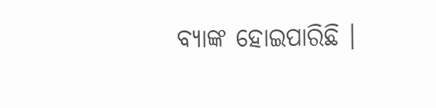ବ୍ୟାଙ୍କ ହୋଇପାରିଛି ।